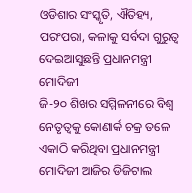ଓଡିଶାର ସଂସ୍କୃତି, ଐତିହ୍ୟ, ପରଂପରା, କଳାକୁ ସର୍ବଦା ଗୁରୁତ୍ୱ ଦେଇଆସୁଛନ୍ତି ପ୍ରଧାନମନ୍ତ୍ରୀ ମୋଦିଜୀ
ଜି-୨୦ ଶିଖର ସମ୍ମିଳନୀରେ ବିଶ୍ୱ ନେତୃତ୍ୱକୁ କୋଣାର୍କ ଚକ୍ର ତଳେ ଏକାଠି କରିଥିବା ପ୍ରଧାନମନ୍ତ୍ରୀ ମୋଦିଜୀ ଆଜିର ଡିଜିଟାଲ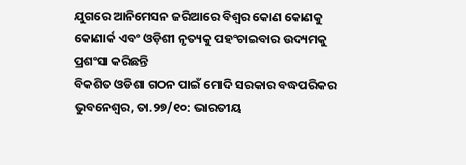ଯୁଗରେ ଆନିମେସନ ଜରିଆରେ ବିଶ୍ୱର କୋଣ କୋଣକୁ କୋଣାର୍କ ଏବଂ ଓଡ଼ିଶୀ ନୃତ୍ୟକୁ ପହଂଚାଇବାର ଉଦ୍ୟମକୁ ପ୍ରଶଂସା କରିଛନ୍ତି
ବିକଶିତ ଓଡିଶା ଗଠନ ପାଇଁ ମୋଦି ସରକାର ବଦ୍ଧପରିକର
ଭୁବନେଶ୍ୱର, ତା.୨୭/୧୦: ଭାରତୀୟ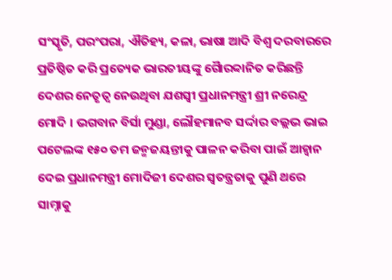ସଂସ୍କୃତି, ପରଂପରା, ଐତିହ୍ୟ, କଳା, ଭାଷା ଆଦି ବିଶ୍ୱ ଦରବାରରେ ପ୍ରତିଷ୍ଠିତ କରି ପ୍ରତ୍ୟେକ ଭାରତୀୟଙ୍କୁ ଗୈାରବ୍ୱାନିତ କରିଛନ୍ତି ଦେଶର ନେତୃତ୍ୱ ନେଉଥିବା ଯଶସ୍ୱୀ ପ୍ରଧାନମନ୍ତ୍ରୀ ଶ୍ରୀ ନରେନ୍ଦ୍ର ମୋଦି । ଭଗବାନ ବିର୍ସା ମୁଣ୍ଡା, ଲୌହମାନବ ସର୍ଦ୍ଦାର ବଲ୍ଲଭ ଭାଇ ପଟେଲଙ୍କ ୧୫୦ ତମ ଜନ୍ମଜୟନ୍ତୀକୁ ପାଳନ କରିବା ପାଇଁ ଆହ୍ୱାନ ଦେଇ ପ୍ରଧାନମନ୍ତ୍ରୀ ମୋଦିଜୀ ଦେଶର ସ୍ୱତନ୍ତ୍ରତାକୁ ପୁଣି ଥରେ ସାମ୍ନାକୁ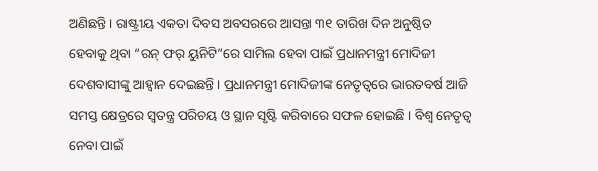ଅଣିଛନ୍ତି । ରାଷ୍ଟ୍ରୀୟ ଏକତା ଦିବସ ଅବସରରେ ଆସନ୍ତା ୩୧ ତାରିଖ ଦିନ ଅନୁଷ୍ଠିତ ହେବାକୁ ଥିବା “ରନ୍ ଫର୍ ୟୁନିଟି”ରେ ସାମିଲ ହେବା ପାଇଁ ପ୍ରଧାନମନ୍ତ୍ରୀ ମୋଦିଜୀ ଦେଶବାସୀଙ୍କୁ ଆହ୍ୱାନ ଦେଇଛନ୍ତି । ପ୍ରଧାନମନ୍ତ୍ରୀ ମୋଦିଜୀଙ୍କ ନେତୃତ୍ୱରେ ଭାରତବର୍ଷ ଆଜି ସମସ୍ତ କ୍ଷେତ୍ରରେ ସ୍ୱତନ୍ତ୍ର ପରିଚୟ ଓ ସ୍ଥାନ ସୃଷ୍ଟି କରିବାରେ ସଫଳ ହୋଇଛି । ବିଶ୍ୱ ନେତୃତ୍ୱ ନେବା ପାଇଁ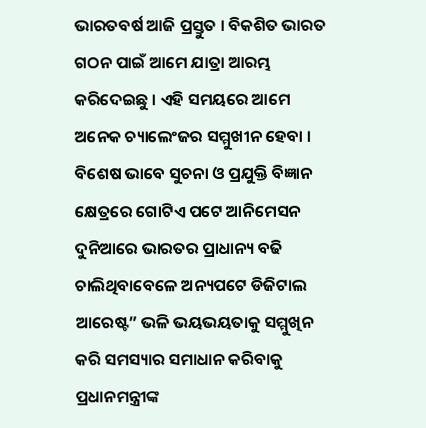ଭାରତବର୍ଷ ଆଜି ପ୍ରସ୍ତୁତ । ବିକଶିତ ଭାରତ ଗଠନ ପାଇଁ ଆମେ ଯାତ୍ରା ଆରମ୍ଭ କରିଦେଇଛୁ । ଏହି ସମୟରେ ଆମେ ଅନେକ ଚ୍ୟାଲେଂଜର ସମ୍ମୁଖୀନ ହେବା । ବିଶେଷ ଭାବେ ସୁଚନା ଓ ପ୍ରଯୁକ୍ତି ବିଜ୍ଞାନ କ୍ଷେତ୍ରରେ ଗୋଟିଏ ପଟେ ଆନିମେସନ ଦୁନିଆରେ ଭାରତର ପ୍ରାଧାନ୍ୟ ବଢି ଚାଲିଥିବାବେଳେ ଅନ୍ୟପଟେ ଡିଜିଟାଲ ଆରେଷ୍ଟ” ଭଳି ଭୟଭୟତାକୁ ସମ୍ମୁଖିନ କରି ସମସ୍ୟାର ସମାଧାନ କରିବାକୁ ପ୍ରଧାନମନ୍ତ୍ରୀଙ୍କ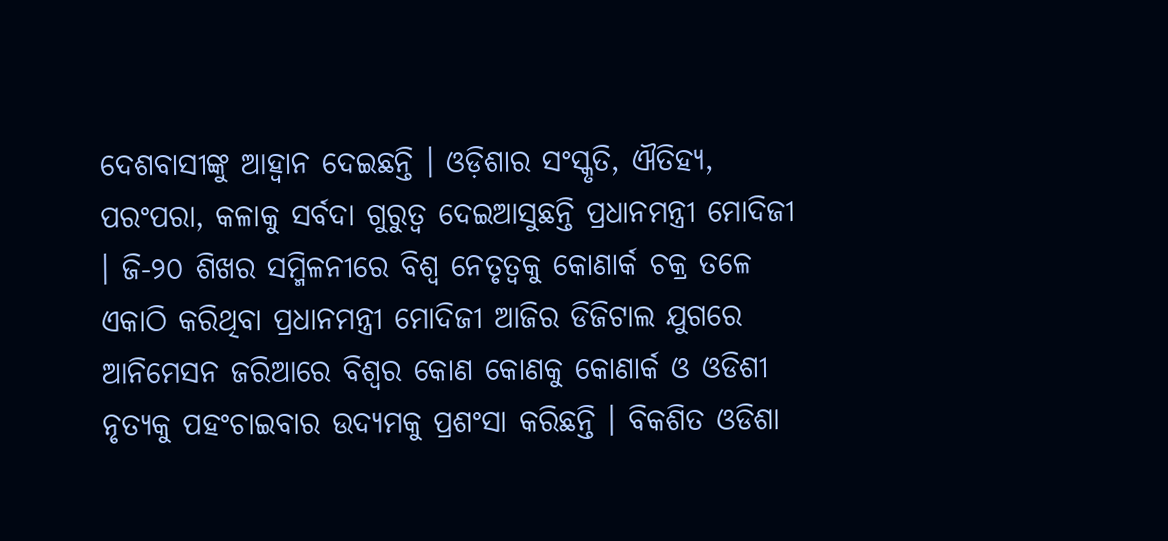ଦେଶବାସୀଙ୍କୁ ଆହ୍ୱାନ ଦେଇଛନ୍ତି । ଓଡ଼ିଶାର ସଂସ୍କୃତି, ଐତିହ୍ୟ, ପରଂପରା, କଳାକୁ ସର୍ବଦା ଗୁରୁତ୍ୱ ଦେଇଆସୁଛନ୍ତି ପ୍ରଧାନମନ୍ତ୍ରୀ ମୋଦିଜୀ । ଜି-୨୦ ଶିଖର ସମ୍ମିଳନୀରେ ବିଶ୍ୱ ନେତୃତ୍ୱକୁ କୋଣାର୍କ ଚକ୍ର ତଳେ ଏକାଠି କରିଥିବା ପ୍ରଧାନମନ୍ତ୍ରୀ ମୋଦିଜୀ ଆଜିର ଡିଜିଟାଲ ଯୁଗରେ ଆନିମେସନ ଜରିଆରେ ବିଶ୍ୱର କୋଣ କୋଣକୁ କୋଣାର୍କ ଓ ଓଡିଶୀ ନୃତ୍ୟକୁ ପହଂଚାଇବାର ଉଦ୍ୟମକୁ ପ୍ରଶଂସା କରିଛନ୍ତି । ବିକଶିତ ଓଡିଶା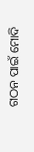ଗଠନ ପାଇଁ ମୋଦି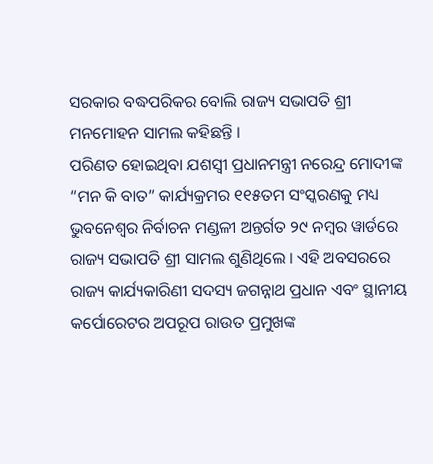ସରକାର ବଦ୍ଧପରିକର ବୋଲି ରାଜ୍ୟ ସଭାପତି ଶ୍ରୀ ମନମୋହନ ସାମଲ କହିଛନ୍ତି ।
ପରିଣତ ହୋଇଥିବା ଯଶସ୍ୱୀ ପ୍ରଧାନମନ୍ତ୍ରୀ ନରେନ୍ଦ୍ର ମୋଦୀଙ୍କ “ମନ କି ବାତ” କାର୍ଯ୍ୟକ୍ରମର ୧୧୫ତମ ସଂସ୍କରଣକୁ ମଧ୍ୟ ଭୁବନେଶ୍ୱର ନିର୍ବାଚନ ମଣ୍ଡଳୀ ଅନ୍ତର୍ଗତ ୨୯ ନମ୍ବର ୱାର୍ଡରେ ରାଜ୍ୟ ସଭାପତି ଶ୍ରୀ ସାମଲ ଶୁଣିଥିଲେ । ଏହି ଅବସରରେ ରାଜ୍ୟ କାର୍ଯ୍ୟକାରିଣୀ ସଦସ୍ୟ ଜଗନ୍ନାଥ ପ୍ରଧାନ ଏବଂ ସ୍ଥାନୀୟ କର୍ପୋରେଟର ଅପରୂପ ରାଉତ ପ୍ରମୁଖଙ୍କ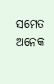ସମେତ ଅନେକ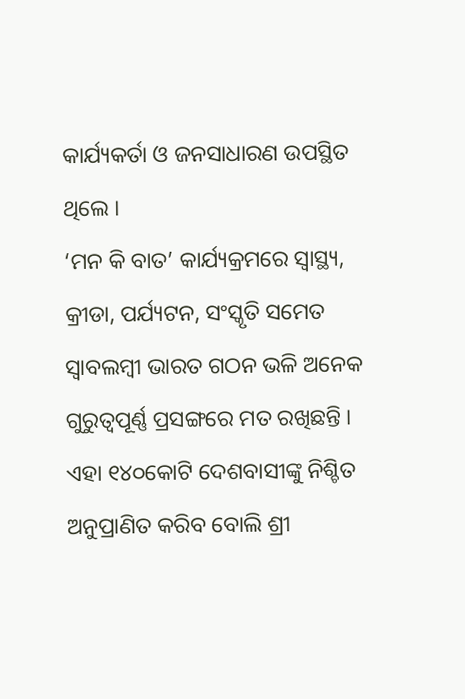କାର୍ଯ୍ୟକର୍ତା ଓ ଜନସାଧାରଣ ଉପସ୍ଥିତ ଥିଲେ ।
‘ମନ କି ବାତ’ କାର୍ଯ୍ୟକ୍ରମରେ ସ୍ୱାସ୍ଥ୍ୟ, କ୍ରୀଡା, ପର୍ଯ୍ୟଟନ, ସଂସ୍କୃତି ସମେତ ସ୍ୱାବଲମ୍ବୀ ଭାରତ ଗଠନ ଭଳି ଅନେକ ଗୁରୁତ୍ୱପୂର୍ଣ୍ଣ ପ୍ରସଙ୍ଗରେ ମତ ରଖିଛନ୍ତି । ଏହା ୧୪୦କୋଟି ଦେଶବାସୀଙ୍କୁ ନିଶ୍ଚିତ ଅନୁପ୍ରାଣିତ କରିବ ବୋଲି ଶ୍ରୀ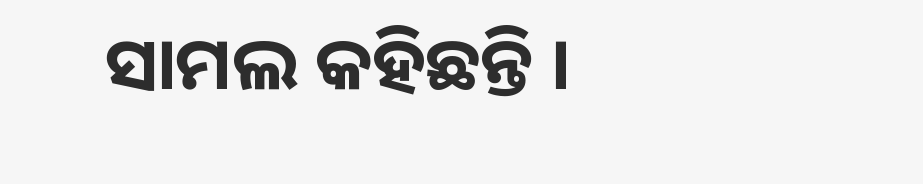ସାମଲ କହିଛନ୍ତି ।